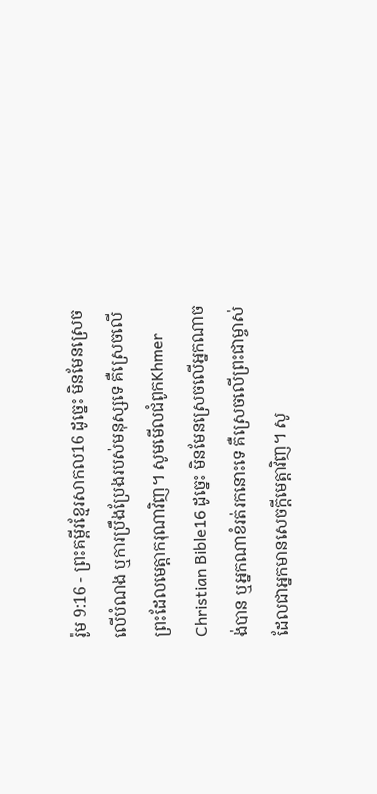រ៉ូម 9:16 - ព្រះគម្ពីរខ្មែរសាកល16 ដូច្នេះ មិនមែនស្រេចលើបំណង ឬការប្រឹងប្រែងរបស់មនុស្សទេ គឺស្រេចលើព្រះដែលមេត្តាករុណាវិញ។ សូមមើលជំពូកKhmer Christian Bible16 ដូច្នេះ មិនមែនស្រេចលើអ្នកណាចង់បាន ឬអ្នកណាខំរត់រកនោះទេ គឺស្រេចលើព្រះជាម្ចាស់ដែលជាអ្នកមានសេចក្ដីមេត្ដាវិញ។ សូ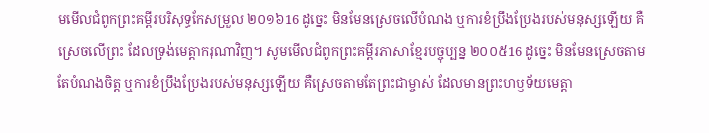មមើលជំពូកព្រះគម្ពីរបរិសុទ្ធកែសម្រួល ២០១៦16 ដូច្នេះ មិនមែនស្រេចលើបំណង ឬការខំប្រឹងប្រែងរបស់មនុស្សឡើយ គឺស្រេចលើព្រះ ដែលទ្រង់មេត្តាករុណាវិញ។ សូមមើលជំពូកព្រះគម្ពីរភាសាខ្មែរបច្ចុប្បន្ន ២០០៥16 ដូច្នេះ មិនមែនស្រេចតាមតែបំណងចិត្ត ឬការខំប្រឹងប្រែងរបស់មនុស្សឡើយ គឺស្រេចតាមតែព្រះជាម្ចាស់ ដែលមានព្រះហឫទ័យមេត្តា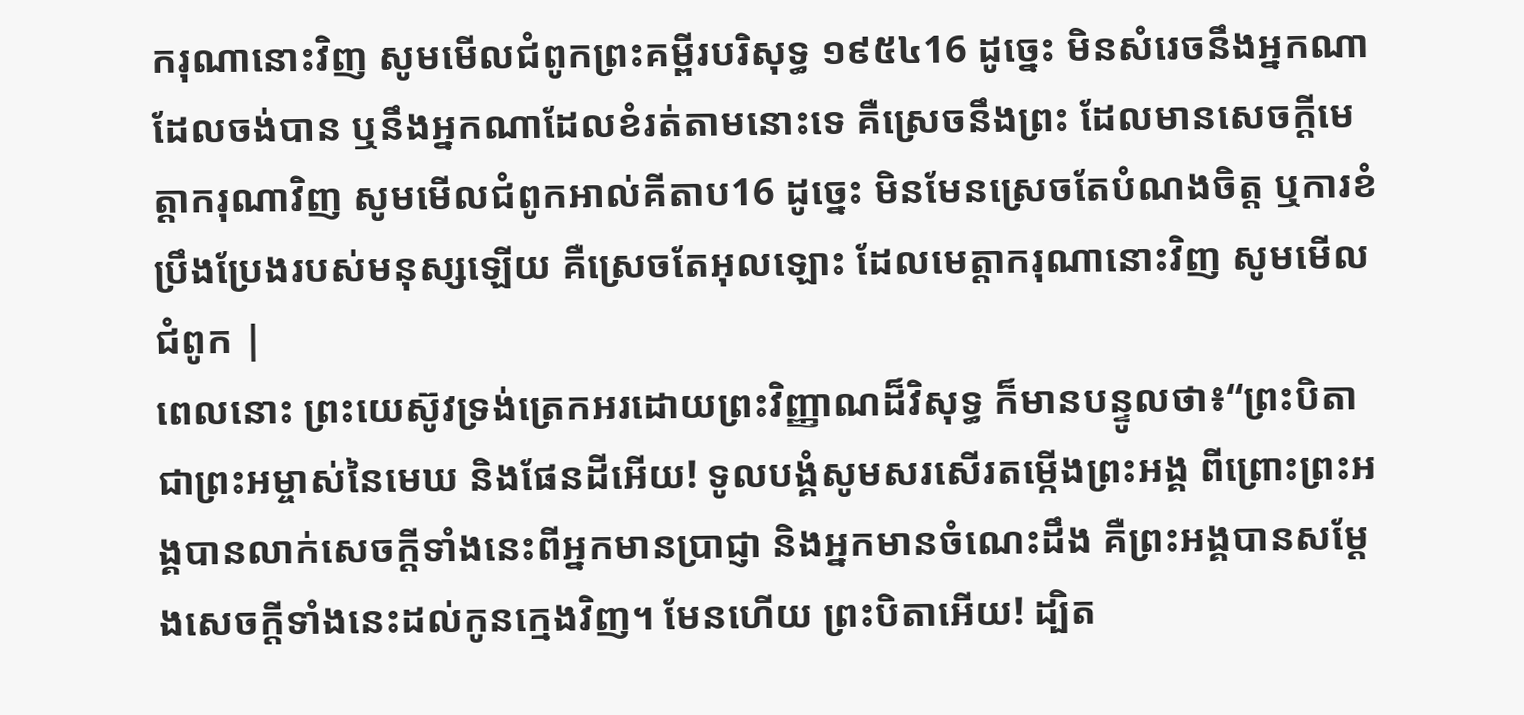ករុណានោះវិញ សូមមើលជំពូកព្រះគម្ពីរបរិសុទ្ធ ១៩៥៤16 ដូច្នេះ មិនសំរេចនឹងអ្នកណាដែលចង់បាន ឬនឹងអ្នកណាដែលខំរត់តាមនោះទេ គឺស្រេចនឹងព្រះ ដែលមានសេចក្ដីមេត្តាករុណាវិញ សូមមើលជំពូកអាល់គីតាប16 ដូច្នេះ មិនមែនស្រេចតែបំណងចិត្ដ ឬការខំប្រឹងប្រែងរបស់មនុស្សឡើយ គឺស្រេចតែអុលឡោះ ដែលមេត្ដាករុណានោះវិញ សូមមើលជំពូក |
ពេលនោះ ព្រះយេស៊ូវទ្រង់ត្រេកអរដោយព្រះវិញ្ញាណដ៏វិសុទ្ធ ក៏មានបន្ទូលថា៖“ព្រះបិតាជាព្រះអម្ចាស់នៃមេឃ និងផែនដីអើយ! ទូលបង្គំសូមសរសើរតម្កើងព្រះអង្គ ពីព្រោះព្រះអង្គបានលាក់សេចក្ដីទាំងនេះពីអ្នកមានប្រាជ្ញា និងអ្នកមានចំណេះដឹង គឺព្រះអង្គបានសម្ដែងសេចក្ដីទាំងនេះដល់កូនក្មេងវិញ។ មែនហើយ ព្រះបិតាអើយ! ដ្បិត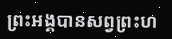ព្រះអង្គបានសព្វព្រះហ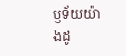ឫទ័យយ៉ាងដូ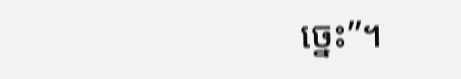ច្នេះ”។